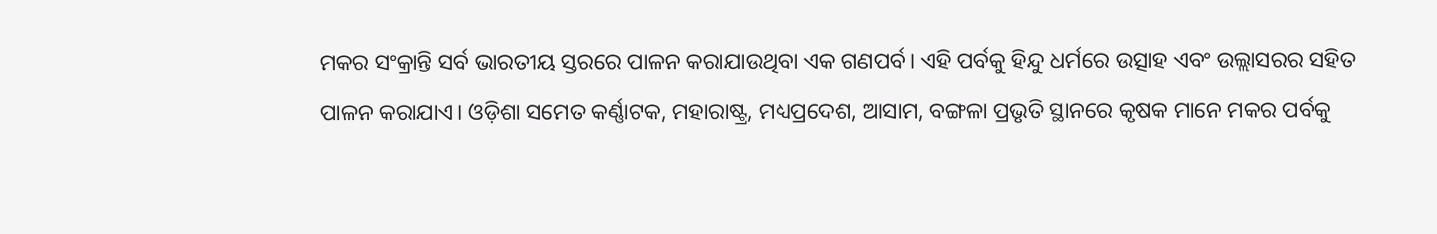ମକର ସଂକ୍ରାନ୍ତି ସର୍ବ ଭାରତୀୟ ସ୍ତରରେ ପାଳନ କରାଯାଉଥିବା ଏକ ଗଣପର୍ବ। ଏହି ପର୍ବକୁ ହିନ୍ଦୁ ଧର୍ମରେ ଉତ୍ସାହ ଏବଂ ଉଲ୍ଲାସରର ସହିତ ପାଳନ କରାଯାଏ। ଓଡ଼ିଶା ସମେତ କର୍ଣ୍ଣାଟକ, ମହାରାଷ୍ଟ୍ର, ମଧ୍ୟପ୍ରଦେଶ, ଆସାମ, ବଙ୍ଗଳା ପ୍ରଭୃତି ସ୍ଥାନରେ କୃଷକ ମାନେ ମକର ପର୍ବକୁ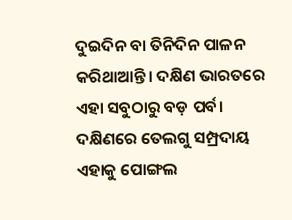ଦୁଇଦିନ ବା ତିନିଦିନ ପାଳନ କରିଥାଆନ୍ତି। ଦକ୍ଷିଣ ଭାରତରେ ଏହା ସବୁଠାରୁ ବଡ଼ ପର୍ବ। ଦକ୍ଷିଣରେ ତେଲଗୁ ସମ୍ପ୍ରଦାୟ ଏହାକୁ ପୋଙ୍ଗଲ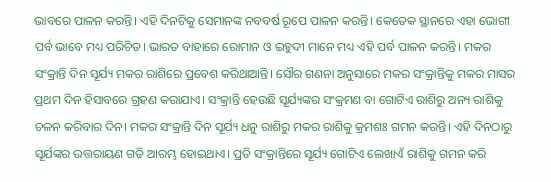ଭାବରେ ପାଳନ କରନ୍ତି। ଏହି ଦିନଟିକୁ ସେମାନଙ୍କ ନବବର୍ଷ ରୂପେ ପାଳନ କରନ୍ତି। କେତେକ ସ୍ଥାନରେ ଏହା ଭୋଗୀ ପର୍ବ ଭାବେ ମଧ୍ୟ ପରିଚିତ। ଭାରତ ବାହାରେ ରୋମାନ ଓ ଇହୁଦୀ ମାନେ ମଧ୍ୟ ଏହି ପର୍ବ ପାଳନ କରନ୍ତି। ମକର ସଂକ୍ରାନ୍ତି ଦିନ ସୂର୍ଯ୍ୟ ମକର ରାଶିରେ ପ୍ରବେଶ କରିଥାଆନ୍ତି। ସୌର ଗଣନା ଅନୁସାରେ ମକର ସଂକ୍ରାନ୍ତିକୁ ମକର ମାସର ପ୍ରଥମ ଦିନ ହିସାବରେ ଗ୍ରହଣ କରାଯାଏ। ସଂକ୍ରାନ୍ତି ହେଉଛି ସୂର୍ଯ୍ୟଙ୍କର ସଂକ୍ରମଣ ବା ଗୋଟିଏ ରାଶିରୁ ଅନ୍ୟ ରାଶିକୁ ଚଳନ କରିବାର ଦିନ। ମକର ସଂକ୍ରାନ୍ତି ଦିନ ସୂର୍ଯ୍ୟ ଧନୁ ରାଶିରୁ ମକର ରାଶିକୁ କ୍ରମଶଃ ଗମନ କରନ୍ତି। ଏହି ଦିନଠାରୁ ସୂର୍ଯଙ୍କର ଉତ୍ତରାୟଣ ଗତି ଆରମ୍ଭ ହୋଇଥାଏ। ପ୍ରତି ସଂକ୍ରାନ୍ତିରେ ସୂର୍ଯ୍ୟ ଗୋଟିଏ ଲେଖାଏଁ ରାଶିକୁ ଗମନ କରି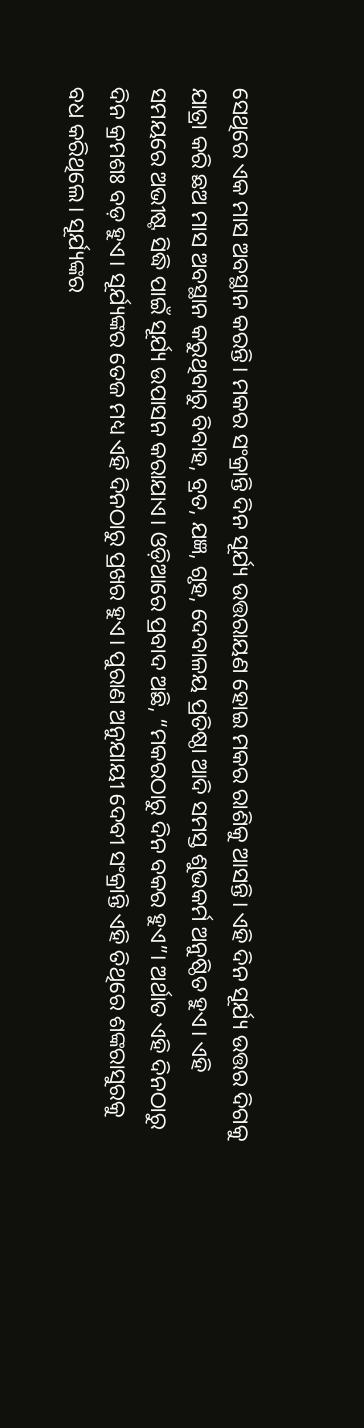ସେଥିରେ ଏକ ମାସ ଅବସ୍ଥାନ କରନ୍ତି। ମକର ସଂକ୍ରାନ୍ତି ଦିନ ସୂର୍ଯ୍ୟ ଉତ୍ତରାୟଣ ହୋଇ ମକର ରାଶିକୁ ଆସନ୍ତି। ଏହି ଦିନ ସୂର୍ଯ୍ୟ ଉତ୍ତର ଦିଗକୁ ଯାତ୍ରା କରି ଛଅ ମାସ ଅବସ୍ଥାନ କରୁଥିବାରୁ ବିବାହ, ବ୍ରତ, ଯଜ୍ଞ, ଗୃହ, ଦେବାଳୟ ପ୍ରତିଷ୍ଠା ଆଦି ସମସ୍ତ ଶୁଭକର୍ମ ଅନୁଷ୍ଠିତ ହୁଏ। ଏହି ସମୟରେ ଅଭୀଷ୍ଟ ସିଦ୍ଧି ପାଇଁ ସୂର୍ଯ୍ୟ ଉପାସନ କରାଯାଏ। ଓଡ଼ିଆରେ ପ୍ରବାଦ ଅଛି, “ମକରଠାରୁ ଦିନ ବକର ହୁଏ”। ଅର୍ଥାତ ଏହି ଦିନଠାରୁ ଦିନ କ୍ରମଶଃ ବଡ଼ ହୁଏ। ସୂର୍ଯ୍ୟଙ୍କର ତେଜ ମଧ୍ୟ ଏହି ଦିନଠାରୁ ପ୍ରଖର ହୁଏ। ପୁରାଣ ଅନୁଯାୟୀ ଦେବୀ ସଂକ୍ରାନ୍ତି ଏହି ତିଥିରେ ଶଙ୍କରାସୁରକୁ ବଧ କରିଥିଲେ। ସୂର୍ଯ୍ୟଙ୍କର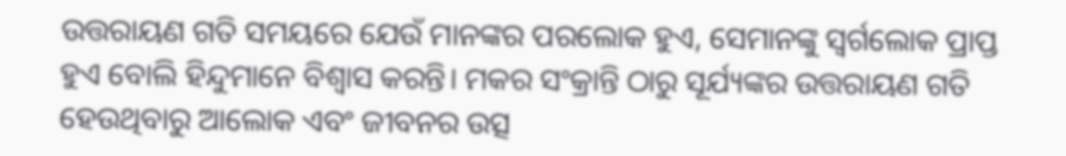ଉତ୍ତରାୟଣ ଗତି ସମୟରେ ଯେଉଁ ମାନଙ୍କର ପରଲୋକ ହୁଏ, ସେମାନଙ୍କୁ ସ୍ୱର୍ଗଲୋକ ପ୍ରାପ୍ତ ହୁଏ ବୋଲି ହିନ୍ଦୁମାନେ ବିଶ୍ୱାସ କରନ୍ତି। ମକର ସଂକ୍ରାନ୍ତି ଠାରୁ ସୂର୍ଯ୍ୟଙ୍କର ଉତ୍ତରାୟଣ ଗତି ହେଉଥିବାରୁ ଆଲୋକ ଏବଂ ଜୀବନର ଉତ୍ସ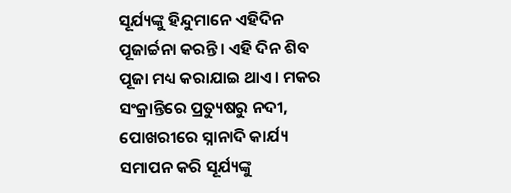ସୂର୍ଯ୍ୟଙ୍କୁ ହିନ୍ଦୁମାନେ ଏହିଦିନ ପୂଜାର୍ଚ୍ଚନା କରନ୍ତି। ଏହି ଦିନ ଶିବ ପୂଜା ମଧ୍ୟ କରାଯାଇ ଥାଏ। ମକର ସଂକ୍ରାନ୍ତିରେ ପ୍ରତ୍ୟୁଷରୁ ନଦୀ, ପୋଖରୀରେ ସ୍ନାନାଦି କାର୍ଯ୍ୟ ସମାପନ କରି ସୂର୍ଯ୍ୟଙ୍କୁ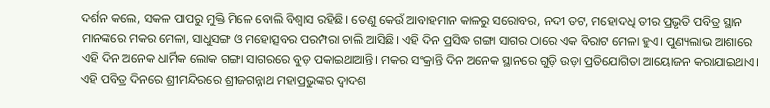ଦର୍ଶନ କଲେ, ସକଳ ପାପରୁ ମୁକ୍ତି ମିଳେ ବୋଲି ବିଶ୍ୱାସ ରହିଛି। ତେଣୁ କେଉଁ ଆବାହମାନ କାଳରୁ ସରୋବର, ନଦୀ ତଟ, ମହୋଦଧି ତୀର ପ୍ରଭୃତି ପବିତ୍ର ସ୍ଥାନ ମାନଙ୍କରେ ମକର ମେଳା, ସାଧୁସଙ୍ଗ ଓ ମହୋତ୍ସବର ପରମ୍ପରା ଚାଲି ଆସିଛି। ଏହି ଦିନ ପ୍ରସିଦ୍ଧ ଗଙ୍ଗା ସାଗର ଠାରେ ଏକ ବିରାଟ ମେଳା ହୁଏ। ପୁଣ୍ୟଲାଭ ଆଶାରେ ଏହି ଦିନ ଅନେକ ଧାର୍ମିକ ଲୋକ ଗଙ୍ଗା ସାଗରରେ ବୁଡ଼ ପକାଇଥାଆନ୍ତି। ମକର ସଂକ୍ରାନ୍ତି ଦିନ ଅନେକ ସ୍ଥାନରେ ଗୁଡ଼ି ଉଡ଼ା ପ୍ରତିଯୋଗିତା ଆୟୋଜନ କରାଯାଇଥାଏ। ଏହି ପବିତ୍ର ଦିନରେ ଶ୍ରୀମନ୍ଦିରରେ ଶ୍ରୀଜଗନ୍ନାଥ ମହାପ୍ରଭୁଙ୍କର ଦ୍ୱାଦଶ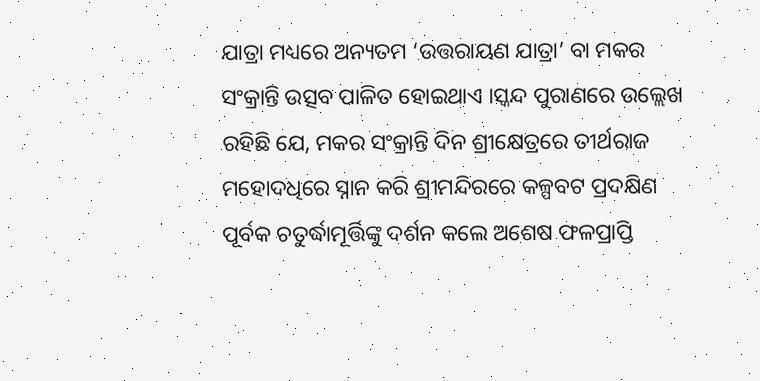ଯାତ୍ରା ମଧ୍ୟରେ ଅନ୍ୟତମ ‘ଉତ୍ତରାୟଣ ଯାତ୍ରା’ ବା ମକର ସଂକ୍ରାନ୍ତି ଉତ୍ସବ ପାଳିତ ହୋଇଥାଏ ।ସ୍କନ୍ଦ ପୁରାଣରେ ଉଲ୍ଲେଖ ରହିଛି ଯେ, ମକର ସଂକ୍ରାନ୍ତି ଦିନ ଶ୍ରୀକ୍ଷେତ୍ରରେ ତୀର୍ଥରାଜ ମହୋଦଧିରେ ସ୍ନାନ କରି ଶ୍ରୀମନ୍ଦିରରେ କଳ୍ପବଟ ପ୍ରଦକ୍ଷିଣ ପୂର୍ବକ ଚତୁର୍ଦ୍ଧାମୂର୍ତ୍ତିଙ୍କୁ ଦର୍ଶନ କଲେ ଅଶେଷ ଫଳପ୍ରାପ୍ତି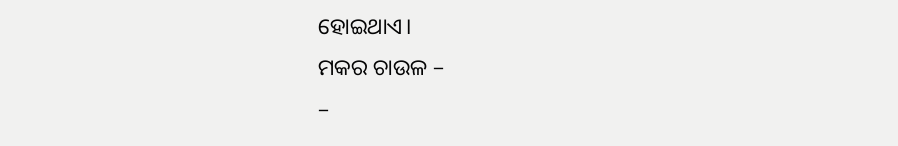ହୋଇଥାଏ।
ମକର ଚାଉଳ –
–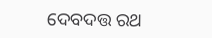ଦେବଦତ୍ତ ରଥ